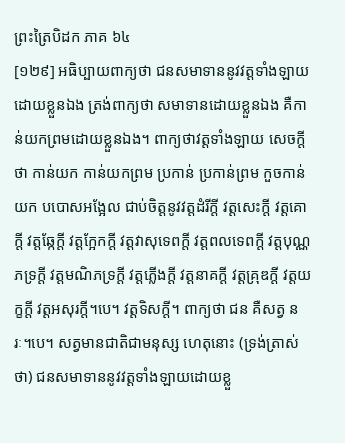ព្រះត្រៃបិដក ភាគ ៦៤
[១២៩] អធិប្បាយពាក្យថា ជនសមាទាននូវវត្តទាំងឡាយដោយខ្លួនឯង ត្រង់ពាក្យថា សមាទានដោយខ្លួនឯង គឺកាន់យកព្រមដោយខ្លួនឯង។ ពាក្យថាវត្តទាំងឡាយ សេចក្តីថា កាន់យក កាន់យកព្រម ប្រកាន់ ប្រកាន់ព្រម កួចកាន់យក បបោសអង្អែល ជាប់ចិត្តនូវវត្តដំរីក្តី វត្តសេះក្តី វត្តគោក្តី វត្តឆ្កែក្តី វត្តក្អែកក្តី វត្តវាសុទេពក្តី វត្តពលទេពក្តី វត្តបុណ្ណភទ្រក្តី វត្តមណិភទ្រក្តី វត្តភ្លើងក្តី វត្តនាគក្តី វត្តគ្រុឌក្តី វត្តយក្ខក្តី វត្តអសុរក្តី។បេ។ វត្តទិសក្តី។ ពាក្យថា ជន គឺសត្វ នរៈ។បេ។ សត្វមានជាតិជាមនុស្ស ហេតុនោះ (ទ្រង់ត្រាស់ថា) ជនសមាទាននូវវត្តទាំងឡាយដោយខ្លួ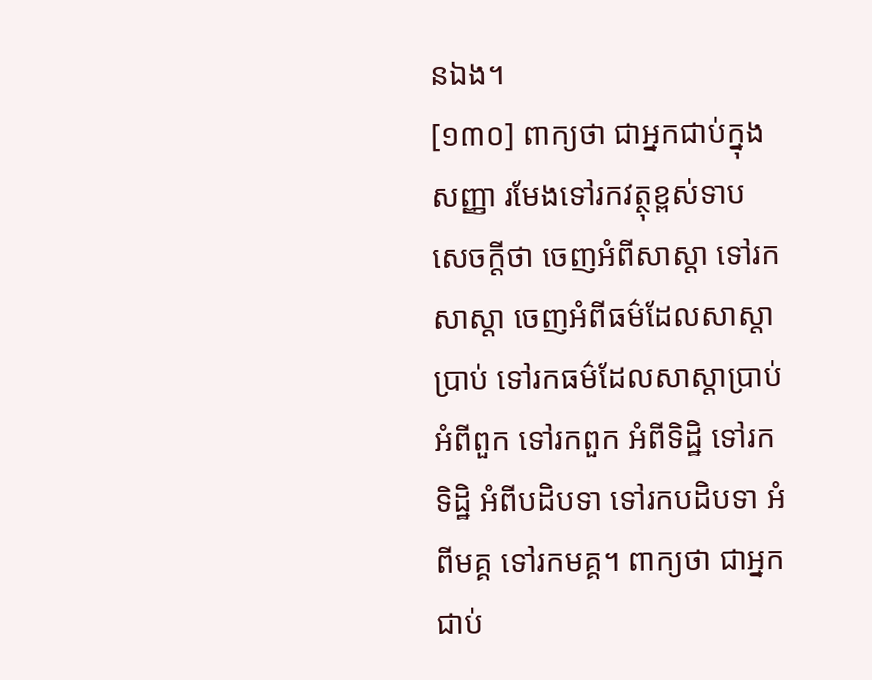នឯង។
[១៣០] ពាក្យថា ជាអ្នកជាប់ក្នុងសញ្ញា រមែងទៅរកវត្ថុខ្ពស់ទាប សេចក្តីថា ចេញអំពីសាស្តា ទៅរកសាស្តា ចេញអំពីធម៌ដែលសាស្តាបា្រប់ ទៅរកធម៌ដែលសាស្តាបា្រប់ អំពីពួក ទៅរកពួក អំពីទិដ្ឋិ ទៅរកទិដ្ឋិ អំពីបដិបទា ទៅរកបដិបទា អំពីមគ្គ ទៅរកមគ្គ។ ពាក្យថា ជាអ្នកជាប់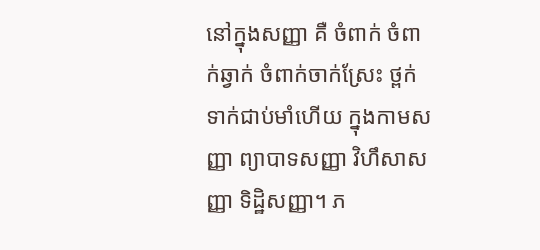នៅក្នុងសញ្ញា គឺ ចំពាក់ ចំពាក់ឆ្វាក់ ចំពាក់ចាក់ស្រែះ ថ្ពក់ ទាក់ជាប់មាំហើយ ក្នុងកាមសញ្ញា ព្យាបាទសញ្ញា វិហឹសាសញ្ញា ទិដ្ឋិសញ្ញា។ ភ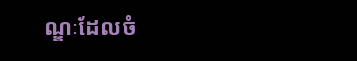ណ្ឌៈដែលចំ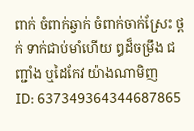ពាក់ ចំពាក់ឆ្វាក់ ចំពាក់ចាក់ស្រែះ ថ្ពក់ ទាក់ជាប់មាំហើយ ឰដ៏ចម្រឹង ជញ្ជាំង ឬដៃកែវ យ៉ាងណាមិញ
ID: 637349364344687865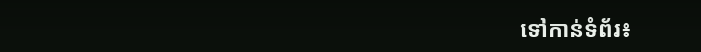ទៅកាន់ទំព័រ៖